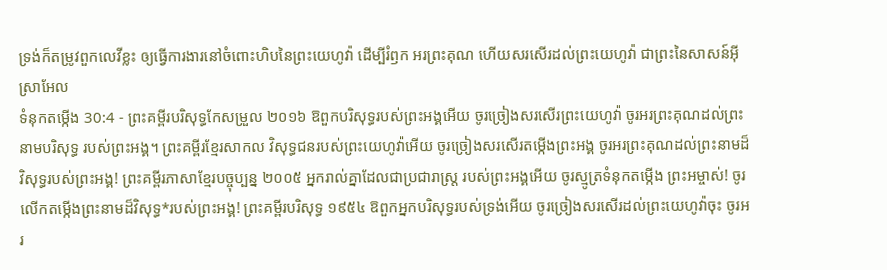ទ្រង់ក៏តម្រូវពួកលេវីខ្លះ ឲ្យធ្វើការងារនៅចំពោះហិបនៃព្រះយេហូវ៉ា ដើម្បីរំឭក អរព្រះគុណ ហើយសរសើរដល់ព្រះយេហូវ៉ា ជាព្រះនៃសាសន៍អ៊ីស្រាអែល
ទំនុកតម្កើង 30:4 - ព្រះគម្ពីរបរិសុទ្ធកែសម្រួល ២០១៦ ឱពួកបរិសុទ្ធរបស់ព្រះអង្គអើយ ចូរច្រៀងសរសើរព្រះយេហូវ៉ា ចូរអរព្រះគុណដល់ព្រះនាមបរិសុទ្ធ របស់ព្រះអង្គ។ ព្រះគម្ពីរខ្មែរសាកល វិសុទ្ធជនរបស់ព្រះយេហូវ៉ាអើយ ចូរច្រៀងសរសើរតម្កើងព្រះអង្គ ចូរអរព្រះគុណដល់ព្រះនាមដ៏វិសុទ្ធរបស់ព្រះអង្គ! ព្រះគម្ពីរភាសាខ្មែរបច្ចុប្បន្ន ២០០៥ អ្នករាល់គ្នាដែលជាប្រជារាស្ត្រ របស់ព្រះអង្គអើយ ចូរស្មូត្រទំនុកតម្កើង ព្រះអម្ចាស់! ចូរលើកតម្កើងព្រះនាមដ៏វិសុទ្ធ*របស់ព្រះអង្គ! ព្រះគម្ពីរបរិសុទ្ធ ១៩៥៤ ឱពួកអ្នកបរិសុទ្ធរបស់ទ្រង់អើយ ចូរច្រៀងសរសើរដល់ព្រះយេហូវ៉ាចុះ ចូរអរ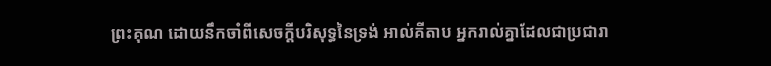ព្រះគុណ ដោយនឹកចាំពីសេចក្ដីបរិសុទ្ធនៃទ្រង់ អាល់គីតាប អ្នករាល់គ្នាដែលជាប្រជារា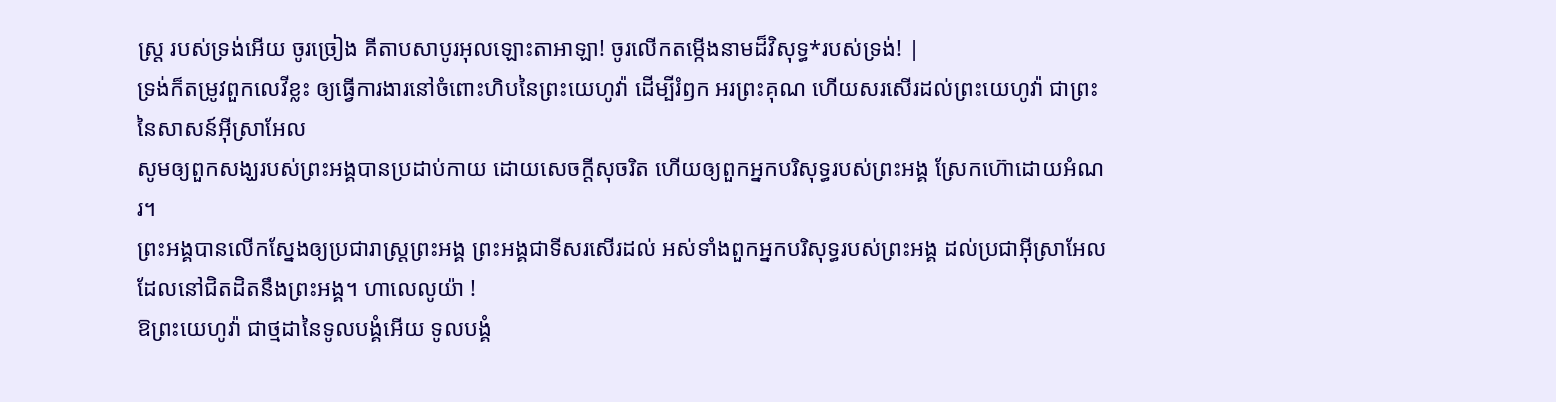ស្ត្រ របស់ទ្រង់អើយ ចូរច្រៀង គីតាបសាបូរអុលឡោះតាអាឡា! ចូរលើកតម្កើងនាមដ៏វិសុទ្ធ*របស់ទ្រង់! |
ទ្រង់ក៏តម្រូវពួកលេវីខ្លះ ឲ្យធ្វើការងារនៅចំពោះហិបនៃព្រះយេហូវ៉ា ដើម្បីរំឭក អរព្រះគុណ ហើយសរសើរដល់ព្រះយេហូវ៉ា ជាព្រះនៃសាសន៍អ៊ីស្រាអែល
សូមឲ្យពួកសង្ឃរបស់ព្រះអង្គបានប្រដាប់កាយ ដោយសេចក្ដីសុចរិត ហើយឲ្យពួកអ្នកបរិសុទ្ធរបស់ព្រះអង្គ ស្រែកហ៊ោដោយអំណរ។
ព្រះអង្គបានលើកស្នែងឲ្យប្រជារាស្ត្រព្រះអង្គ ព្រះអង្គជាទីសរសើរដល់ អស់ទាំងពួកអ្នកបរិសុទ្ធរបស់ព្រះអង្គ ដល់ប្រជាអ៊ីស្រាអែល ដែលនៅជិតដិតនឹងព្រះអង្គ។ ហាលេលូយ៉ា !
ឱព្រះយេហូវ៉ា ជាថ្មដានៃទូលបង្គំអើយ ទូលបង្គំ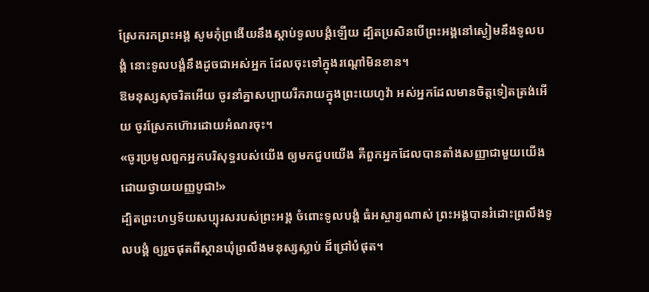ស្រែករកព្រះអង្គ សូមកុំព្រងើយនឹងស្ដាប់ទូលបង្គំឡើយ ដ្បិតប្រសិនបើព្រះអង្គនៅស្ងៀមនឹងទូលបង្គំ នោះទូលបង្គំនឹងដូចជាអស់អ្នក ដែលចុះទៅក្នុងរណ្តៅមិនខាន។
ឱមនុស្សសុចរិតអើយ ចូរនាំគ្នាសប្បាយរីករាយក្នុងព្រះយេហូវ៉ា អស់អ្នកដែលមានចិត្តទៀតត្រង់អើយ ចូរស្រែកហ៊ោរដោយអំណរចុះ។
«ចូរប្រមូលពួកអ្នកបរិសុទ្ធរបស់យើង ឲ្យមកជួបយើង គឺពួកអ្នកដែលបានតាំងសញ្ញាជាមួយយើង ដោយថ្វាយយញ្ញបូជា!»
ដ្បិតព្រះហឫទ័យសប្បុរសរបស់ព្រះអង្គ ចំពោះទូលបង្គំ ធំអស្ចារ្យណាស់ ព្រះអង្គបានរំដោះព្រលឹងទូលបង្គំ ឲ្យរួចផុតពីស្ថានឃុំព្រលឹងមនុស្សស្លាប់ ដ៏ជ្រៅបំផុត។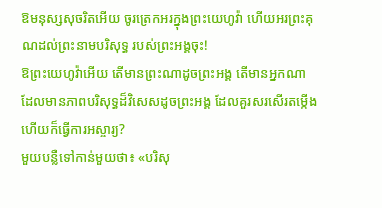ឱមនុស្សសុចរិតអើយ ចូរត្រេកអរក្នុងព្រះយេហូវ៉ា ហើយអរព្រះគុណដល់ព្រះនាមបរិសុទ្ធ របស់ព្រះអង្គចុះ!
ឱព្រះយេហូវ៉ាអើយ តើមានព្រះណាដូចព្រះអង្គ តើមានអ្នកណា ដែលមានភាពបរិសុទ្ធដ៏វិសេសដូចព្រះអង្គ ដែលគួរសរសើរតម្កើង ហើយក៏ធ្វើការអស្ចារ្យ?
មួយបន្លឺទៅកាន់មួយថា៖ «បរិសុ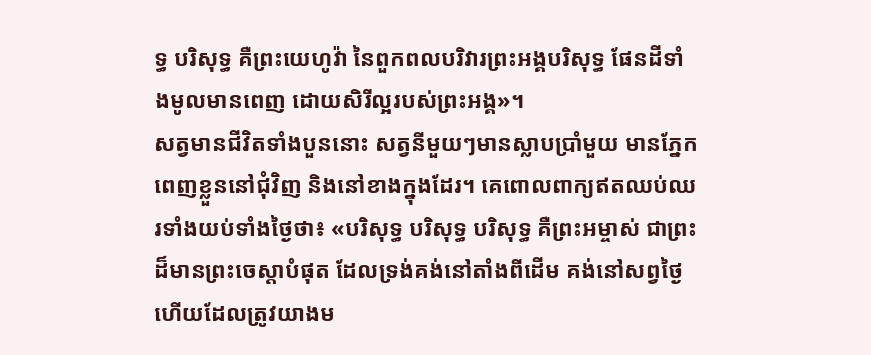ទ្ធ បរិសុទ្ធ គឺព្រះយេហូវ៉ា នៃពួកពលបរិវារព្រះអង្គបរិសុទ្ធ ផែនដីទាំងមូលមានពេញ ដោយសិរីល្អរបស់ព្រះអង្គ»។
សត្វមានជីវិតទាំងបួននោះ សត្វនីមួយៗមានស្លាបប្រាំមួយ មានភ្នែកពេញខ្លួននៅជុំវិញ និងនៅខាងក្នុងដែរ។ គេពោលពាក្យឥតឈប់ឈរទាំងយប់ទាំងថ្ងៃថា៖ «បរិសុទ្ធ បរិសុទ្ធ បរិសុទ្ធ គឺព្រះអម្ចាស់ ជាព្រះដ៏មានព្រះចេស្តាបំផុត ដែលទ្រង់គង់នៅតាំងពីដើម គង់នៅសព្វថ្ងៃ ហើយដែលត្រូវយាងម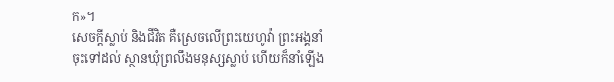ក»។
សេចក្ដីស្លាប់ និងជីវិត គឺស្រេចលើព្រះយេហូវ៉ា ព្រះអង្គនាំចុះទៅដល់ ស្ថានឃុំព្រលឹងមនុស្សស្លាប់ ហើយក៏នាំឡើង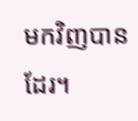មកវិញបានដែរ។